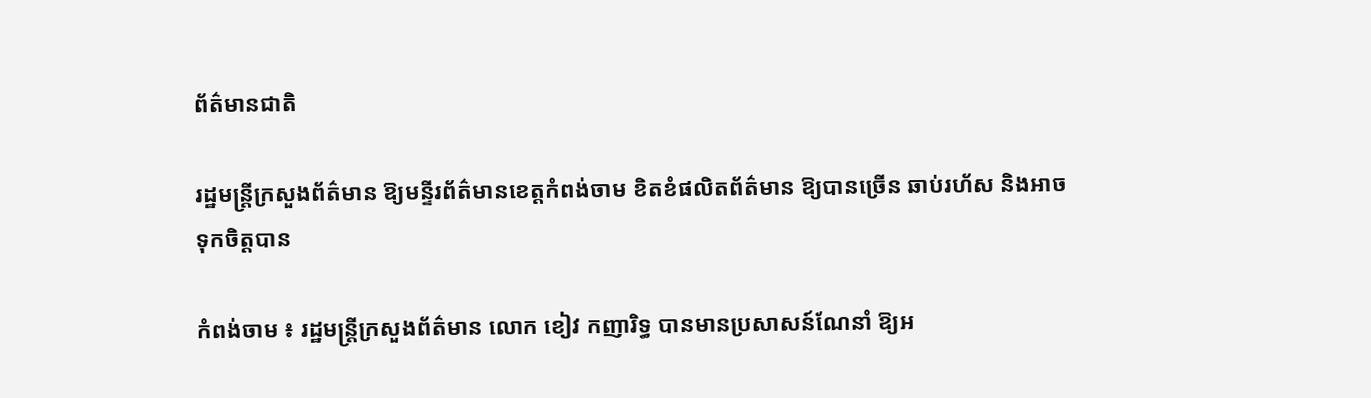ព័ត៌មានជាតិ

រដ្ឋមន្ត្រីក្រសួងព័ត៌មាន ឱ្យមន្ទីរព័ត៌មានខេត្តកំពង់ចាម ខិតខំផលិតព័ត៌មាន ឱ្យបានច្រើន ឆាប់រហ័ស និងអាចទុកចិត្តបាន

កំពង់ចាម ៖ រដ្ឋមន្ត្រីក្រសួងព័ត៌មាន លោក ខៀវ កញារិទ្ធ បានមានប្រសាសន៍ណែនាំ ឱ្យអ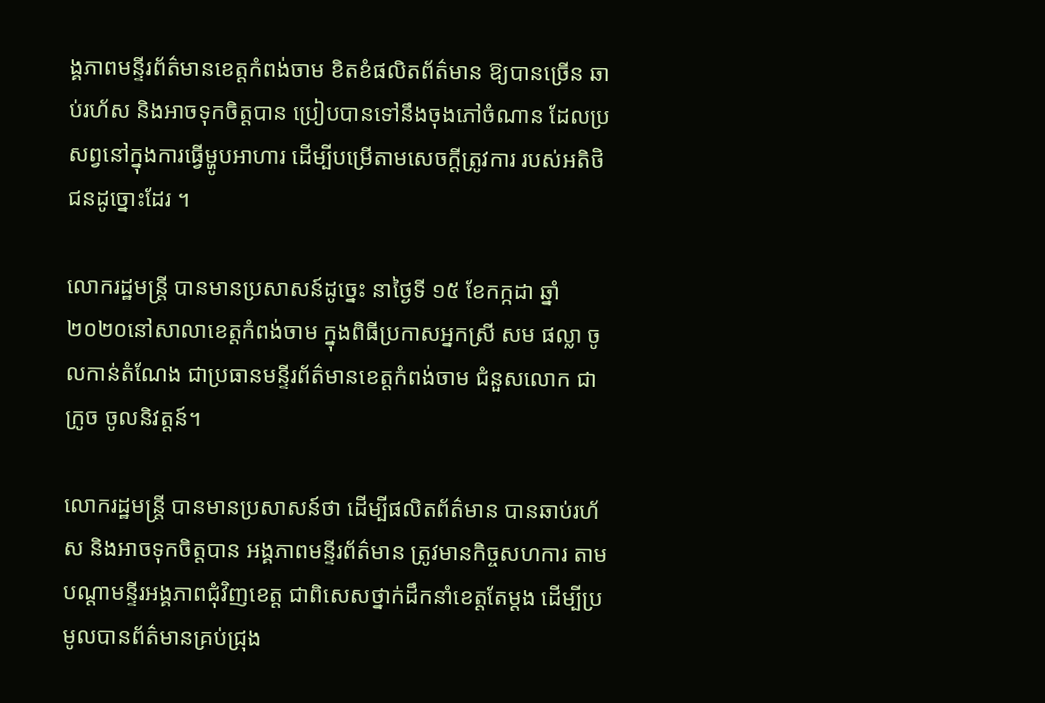ង្គភាពមន្ទីរព័ត៌មានខេត្តកំពង់ចាម ខិតខំផលិតព័ត៌មាន ឱ្យបានច្រើន ឆាប់រហ័ស និងអាចទុកចិត្តបាន ប្រៀបបានទៅនឹងចុងភៅចំណាន ដែលប្រសព្វនៅក្នុងការធ្វើម្ហូបអាហារ ដើម្បីបម្រើតាមសេចក្តីត្រូវការ របស់អតិថិជនដូច្នោះដែរ ។

លោករដ្ឋមន្ត្រី បានមានប្រសាសន៍ដូច្នេះ នាថ្ងៃទី ១៥ ខែកក្កដា ឆ្នាំ ២០២០នៅសាលាខេត្តកំពង់ចាម ក្នុងពិធីប្រកាសអ្នកស្រី សម ផល្លា ចូលកាន់តំណែង ជាប្រធានមន្ទីរព័ត៌មានខេត្តកំពង់ចាម ជំនួសលោក ជា ក្រូច ចូលនិវត្តន៍។

លោករដ្ឋមន្ត្រី បានមានប្រសាសន៍ថា ដើម្បីផលិតព័ត៌មាន បានឆាប់រហ័ស និងអាចទុកចិត្តបាន អង្គភាពមន្ទីរព័ត៌មាន ត្រូវមានកិច្ចសហការ តាមបណ្ដាមន្ទីរអង្គភាពជុំវិញខេត្ត ជាពិសេសថ្នាក់ដឹកនាំខេត្តតែម្ដង ដើម្បីប្រមូលបានព័ត៌មានគ្រប់ជ្រុង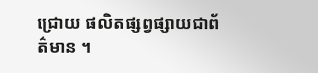ជ្រោយ ផលិតផ្សព្វផ្សាយជាព័ត៌មាន ។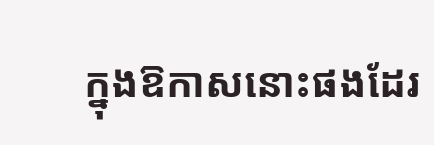ក្នុងឱកាសនោះផងដែរ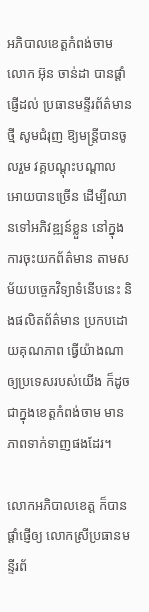អភិបាលខេត្តកំពង់ចាម លោក អ៊ុន ចាន់ដា បានផ្ដាំផ្ញើដល់ ប្រធានមន្ទីរព័ត៌មានថ្មី សូមជំរុញ ឱ្យមន្ត្រីបានចូលរួម វគ្គបណ្ដុះបណ្ដាល អោយបានច្រើន ដើម្បីឈានទៅអភិវឌ្ឍន៍ខ្លួន នៅក្នុងការចុះយកព័ត៌មាន តាមសម័យបច្ចេកវិទ្យាទំនើបនេះ និងផលិតព័ត៌មាន ប្រកបដោយគុណភាព ធ្វើយ៉ាងណាឲ្យប្រទេសរបស់យើង ក៏ដូចជាក្នុងខេត្តកំពង់ចាម មានភាពទាក់ទាញផងដែរ។

លោកអភិបាលខេត្ត ក៏បានផ្ដាំផ្ញើឲ្យ លោកស្រីប្រធានមន្ទីរព័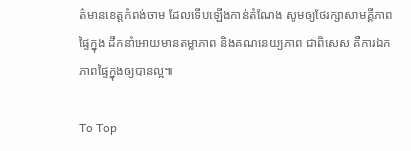ត៌មានខេត្តកំពង់ចាម ដែលទើបឡើងកាន់តំណែង សូមឲ្យថែរក្សាសាមគ្គីភាពផ្ទៃក្នុង ដឹកនាំអោយមានតម្លាភាព និងគណនេយ្យភាព ជាពិសេស គឺការឯកភាពផ្ទៃក្នុងឲ្យបានល្អ៕

To Top